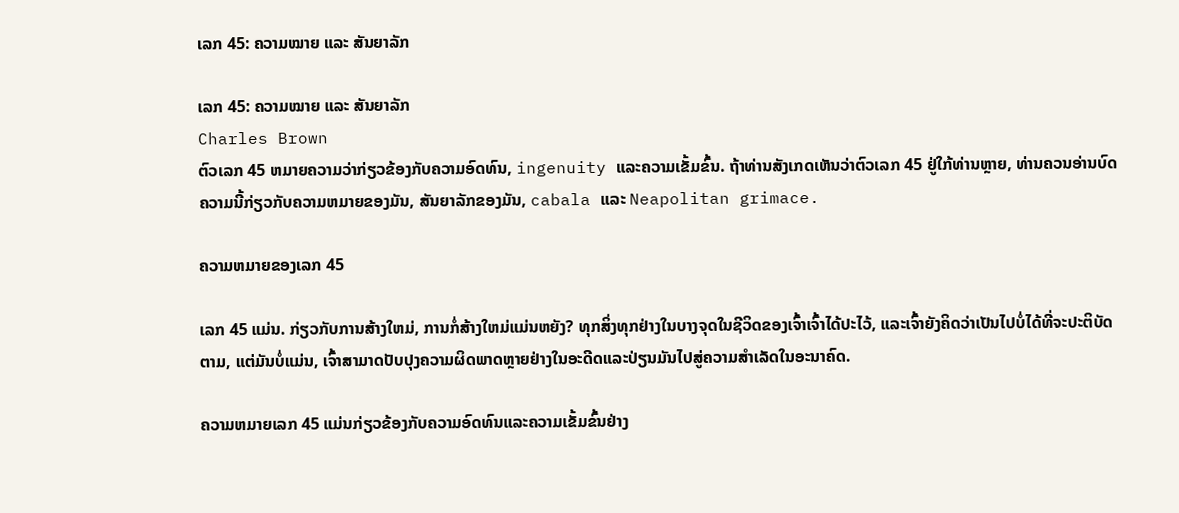ເລກ 45: ຄວາມໝາຍ ແລະ ສັນຍາລັກ

ເລກ 45: ຄວາມໝາຍ ແລະ ສັນຍາລັກ
Charles Brown
ຕົວເລກ 45 ຫມາຍຄວາມວ່າກ່ຽວຂ້ອງກັບຄວາມອົດທົນ, ingenuity ແລະຄວາມເຂັ້ມຂົ້ນ. ຖ້າທ່ານສັງເກດເຫັນວ່າຕົວເລກ 45 ຢູ່ໃກ້ທ່ານຫຼາຍ, ທ່ານຄວນອ່ານບົດຄວາມນີ້ກ່ຽວກັບຄວາມຫມາຍຂອງມັນ, ສັນຍາລັກຂອງມັນ, cabala ແລະ Neapolitan grimace.

ຄວາມຫມາຍຂອງເລກ 45

ເລກ 45 ແມ່ນ. ກ່ຽວກັບການສ້າງໃຫມ່, ການກໍ່ສ້າງໃຫມ່ແມ່ນຫຍັງ? ທຸກສິ່ງທຸກຢ່າງໃນບາງຈຸດໃນຊີວິດຂອງເຈົ້າເຈົ້າໄດ້ປະໄວ້, ແລະເຈົ້າຍັງຄິດວ່າເປັນໄປບໍ່ໄດ້ທີ່ຈະປະຕິບັດຕາມ, ແຕ່ມັນບໍ່ແມ່ນ, ເຈົ້າສາມາດປັບປຸງຄວາມຜິດພາດຫຼາຍຢ່າງໃນອະດີດແລະປ່ຽນມັນໄປສູ່ຄວາມສໍາເລັດໃນອະນາຄົດ.

ຄວາມຫມາຍເລກ 45 ແມ່ນກ່ຽວຂ້ອງກັບຄວາມອົດທົນແລະຄວາມເຂັ້ມຂົ້ນຢ່າງ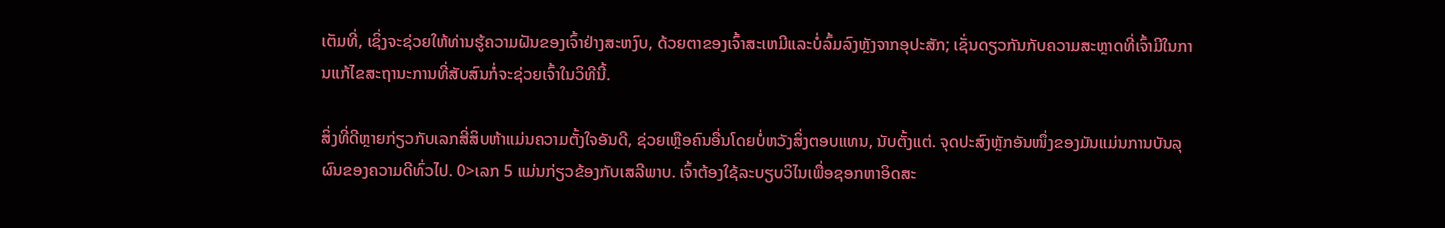ເຕັມທີ່, ເຊິ່ງຈະຊ່ວຍໃຫ້ທ່ານຮູ້ຄວາມຝັນຂອງເຈົ້າຢ່າງສະຫງົບ, ດ້ວຍຕາຂອງເຈົ້າສະເຫມີແລະບໍ່ລົ້ມລົງຫຼັງຈາກອຸປະສັກ; ເຊັ່ນດຽວກັນກັບຄວາມສະຫຼາດທີ່ເຈົ້າມີໃນການແກ້ໄຂສະຖານະການທີ່ສັບສົນກໍ່ຈະຊ່ວຍເຈົ້າໃນວິທີນີ້.

ສິ່ງທີ່ດີຫຼາຍກ່ຽວກັບເລກສີ່ສິບຫ້າແມ່ນຄວາມຕັ້ງໃຈອັນດີ, ຊ່ວຍເຫຼືອຄົນອື່ນໂດຍບໍ່ຫວັງສິ່ງຕອບແທນ, ນັບຕັ້ງແຕ່. ຈຸດປະສົງຫຼັກອັນໜຶ່ງຂອງມັນແມ່ນການບັນລຸຜົນຂອງຄວາມດີທົ່ວໄປ. 0>ເລກ 5 ແມ່ນກ່ຽວຂ້ອງກັບເສລີພາບ. ເຈົ້າຕ້ອງໃຊ້ລະບຽບວິໄນເພື່ອຊອກຫາອິດສະ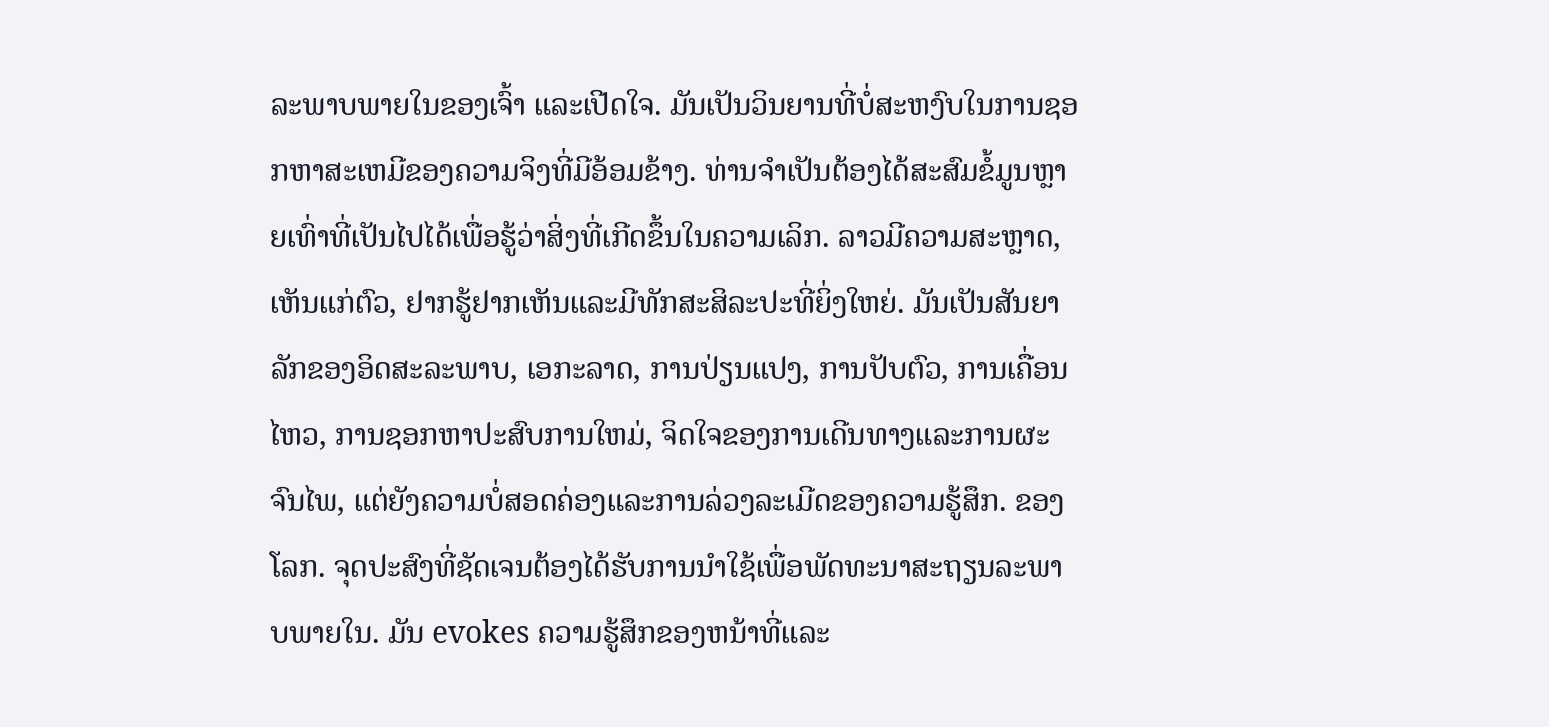ລະພາບພາຍໃນຂອງເຈົ້າ ແລະເປີດໃຈ. ມັນເປັນວິນຍານທີ່ບໍ່ສະຫງົບໃນການຊອກຫາສະເຫມີຂອງຄວາມຈິງທີ່ມີອ້ອມຂ້າງ. ທ່ານຈໍາເປັນຕ້ອງໄດ້ສະສົມຂໍ້ມູນຫຼາຍເທົ່າທີ່ເປັນໄປໄດ້ເພື່ອຮູ້ວ່າສິ່ງທີ່ເກີດຂຶ້ນໃນຄວາມເລິກ. ລາວມີຄວາມສະຫຼາດ, ເຫັນແກ່ຕົວ, ຢາກຮູ້ຢາກເຫັນແລະມີທັກສະສິລະປະທີ່ຍິ່ງໃຫຍ່. ມັນເປັນສັນຍາລັກຂອງອິດສະລະພາບ, ເອກະລາດ, ການປ່ຽນແປງ, ການປັບຕົວ, ການເຄື່ອນໄຫວ, ການຊອກຫາປະສົບການໃຫມ່, ຈິດໃຈຂອງການເດີນທາງແລະການຜະຈົນໄພ, ແຕ່ຍັງຄວາມບໍ່ສອດຄ່ອງແລະການລ່ວງລະເມີດຂອງຄວາມຮູ້ສຶກ. ຂອງໂລກ. ຈຸດປະສົງທີ່ຊັດເຈນຕ້ອງໄດ້ຮັບການນໍາໃຊ້ເພື່ອພັດທະນາສະຖຽນລະພາບພາຍໃນ. ມັນ evokes ຄວາມຮູ້ສຶກຂອງຫນ້າທີ່ແລະ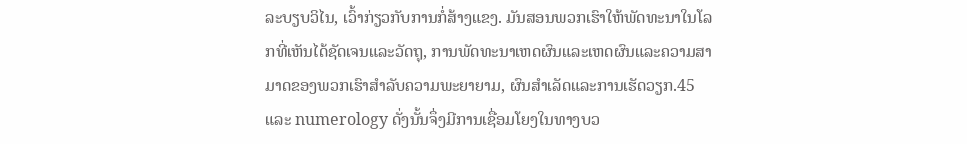ລະບຽບວິໄນ, ເວົ້າກ່ຽວກັບການກໍ່ສ້າງແຂງ. ມັນສອນພວກເຮົາໃຫ້ພັດທະນາໃນໂລກທີ່ເຫັນໄດ້ຊັດເຈນແລະວັດຖຸ, ການພັດທະນາເຫດຜົນແລະເຫດຜົນແລະຄວາມສາມາດຂອງພວກເຮົາສໍາລັບຄວາມພະຍາຍາມ, ຜົນສໍາເລັດແລະການເຮັດວຽກ.45 ແລະ numerology ດັ່ງນັ້ນຈຶ່ງມີການເຊື່ອມໂຍງໃນທາງບວ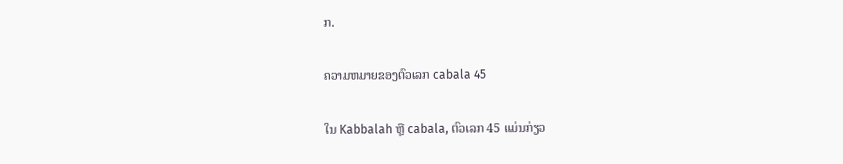ກ.

ຄວາມຫມາຍຂອງຕົວເລກ cabala 45

ໃນ Kabbalah ຫຼື cabala, ຕົວເລກ 45 ແມ່ນກ່ຽວ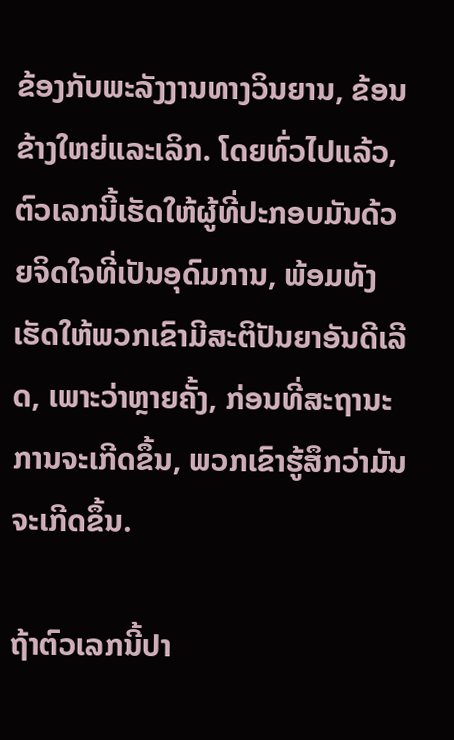ຂ້ອງກັບພະລັງງານທາງວິນຍານ, ຂ້ອນຂ້າງໃຫຍ່ແລະເລິກ. ໂດຍທົ່ວໄປແລ້ວ, ຕົວເລກນີ້ເຮັດໃຫ້ຜູ້ທີ່ປະກອບມັນດ້ວຍຈິດໃຈທີ່ເປັນອຸດົມການ, ພ້ອມທັງເຮັດໃຫ້ພວກເຂົາມີສະຕິປັນຍາອັນດີເລີດ, ເພາະວ່າຫຼາຍຄັ້ງ, ກ່ອນທີ່ສະຖານະການຈະເກີດຂຶ້ນ, ພວກເຂົາຮູ້ສຶກວ່າມັນຈະເກີດຂຶ້ນ.

ຖ້າຕົວເລກນີ້ປາ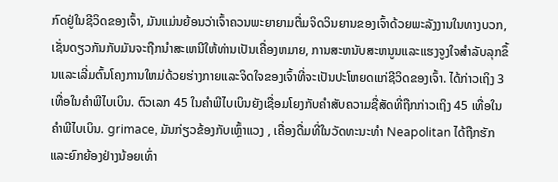ກົດຢູ່ໃນຊີວິດຂອງເຈົ້າ, ມັນແມ່ນຍ້ອນວ່າເຈົ້າຄວນພະຍາຍາມຕື່ມຈິດວິນຍານຂອງເຈົ້າດ້ວຍພະລັງງານໃນທາງບວກ, ເຊັ່ນດຽວກັນກັບມັນຈະຖືກນໍາສະເຫນີໃຫ້ທ່ານເປັນເຄື່ອງຫມາຍ, ການສະຫນັບສະຫນູນແລະແຮງຈູງໃຈສໍາລັບລຸກຂຶ້ນແລະເລີ່ມຕົ້ນໂຄງການໃຫມ່ດ້ວຍຮ່າງກາຍແລະຈິດໃຈຂອງເຈົ້າທີ່ຈະເປັນປະໂຫຍດແກ່ຊີວິດຂອງເຈົ້າ. ໄດ້ກ່າວເຖິງ 3 ເທື່ອໃນຄໍາພີໄບເບິນ. ຕົວເລກ 45 ໃນຄໍາພີໄບເບິນຍັງເຊື່ອມໂຍງກັບຄໍາສັບຄວາມຊື່ສັດທີ່ຖືກກ່າວເຖິງ 45 ເທື່ອໃນຄໍາພີໄບເບິນ. grimace, ມັນກ່ຽວຂ້ອງກັບເຫຼົ້າແວງ , ເຄື່ອງດື່ມທີ່ໃນວັດທະນະທໍາ Neapolitan ໄດ້ຖືກຮັກແລະຍົກຍ້ອງຢ່າງນ້ອຍເທົ່າ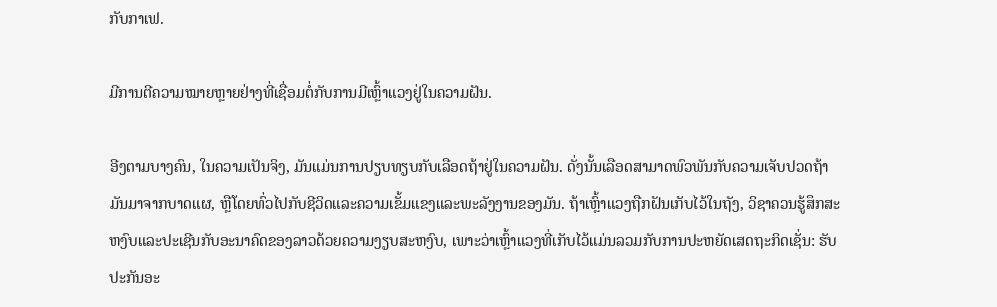ກັບກາເຟ.

ມີການຕີຄວາມໝາຍຫຼາຍຢ່າງທີ່ເຊື່ອມຕໍ່ກັບການມີເຫຼົ້າແວງຢູ່ໃນຄວາມຝັນ.

ອີງຕາມບາງຄົນ, ໃນຄວາມເປັນຈິງ, ມັນແມ່ນການປຽບທຽບກັບເລືອດຖ້າຢູ່ໃນຄວາມຝັນ. ດັ່ງນັ້ນເລືອດສາມາດພົວພັນກັບຄວາມເຈັບປວດຖ້າມັນມາຈາກບາດແຜ, ຫຼືໂດຍທົ່ວໄປກັບຊີວິດແລະຄວາມເຂັ້ມແຂງແລະພະລັງງານຂອງມັນ. ຖ້າເຫຼົ້າແວງຖືກຝັນເກັບໄວ້ໃນຖັງ, ວິຊາຄວນຮູ້ສຶກສະຫງົບແລະປະເຊີນກັບອະນາຄົດຂອງລາວດ້ວຍຄວາມງຽບສະຫງົບ, ເພາະວ່າເຫຼົ້າແວງທີ່ເກັບໄວ້ແມ່ນລວມກັບການປະຫຍັດເສດຖະກິດເຊັ່ນ: ຮັບປະກັນອະ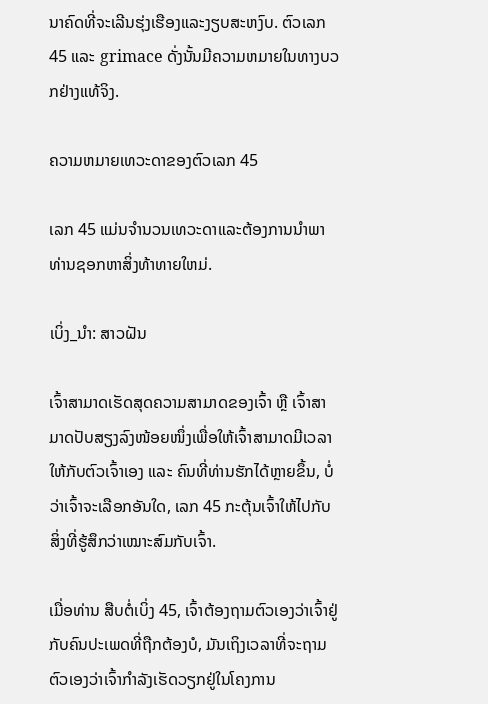ນາຄົດທີ່ຈະເລີນຮຸ່ງເຮືອງແລະງຽບສະຫງົບ. ຕົວເລກ 45 ແລະ grimace ດັ່ງນັ້ນມີຄວາມຫມາຍໃນທາງບວກຢ່າງແທ້ຈິງ.

ຄວາມຫມາຍເທວະດາຂອງຕົວເລກ 45

ເລກ 45 ແມ່ນຈໍານວນເທວະດາແລະຕ້ອງການນໍາພາທ່ານຊອກຫາສິ່ງທ້າທາຍໃຫມ່.

ເບິ່ງ_ນຳ: ສາວຝັນ

ເຈົ້າສາມາດເຮັດສຸດຄວາມສາມາດຂອງເຈົ້າ ຫຼື ເຈົ້າສາມາດປັບສຽງລົງໜ້ອຍໜຶ່ງເພື່ອໃຫ້ເຈົ້າສາມາດມີເວລາໃຫ້ກັບຕົວເຈົ້າເອງ ແລະ ຄົນທີ່ທ່ານຮັກໄດ້ຫຼາຍຂຶ້ນ, ບໍ່ວ່າເຈົ້າຈະເລືອກອັນໃດ, ເລກ 45 ກະຕຸ້ນເຈົ້າໃຫ້ໄປກັບສິ່ງທີ່ຮູ້ສຶກວ່າເໝາະສົມກັບເຈົ້າ.

ເມື່ອທ່ານ ສືບຕໍ່ເບິ່ງ 45, ເຈົ້າຕ້ອງຖາມຕົວເອງວ່າເຈົ້າຢູ່ກັບຄົນປະເພດທີ່ຖືກຕ້ອງບໍ, ມັນເຖິງເວລາທີ່ຈະຖາມຕົວເອງວ່າເຈົ້າກໍາລັງເຮັດວຽກຢູ່ໃນໂຄງການ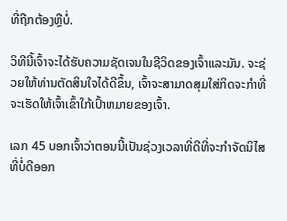ທີ່ຖືກຕ້ອງຫຼືບໍ່.

ວິທີນີ້ເຈົ້າຈະໄດ້ຮັບຄວາມຊັດເຈນໃນຊີວິດຂອງເຈົ້າແລະມັນ. ຈະຊ່ວຍໃຫ້ທ່ານຕັດສິນໃຈໄດ້ດີຂຶ້ນ, ເຈົ້າຈະສາມາດສຸມໃສ່ກິດຈະກໍາທີ່ຈະເຮັດໃຫ້ເຈົ້າເຂົ້າໃກ້ເປົ້າຫມາຍຂອງເຈົ້າ.

ເລກ 45 ບອກເຈົ້າວ່າຕອນນີ້ເປັນຊ່ວງເວລາທີ່ດີທີ່ຈະກໍາຈັດນິໄສທີ່ບໍ່ດີອອກ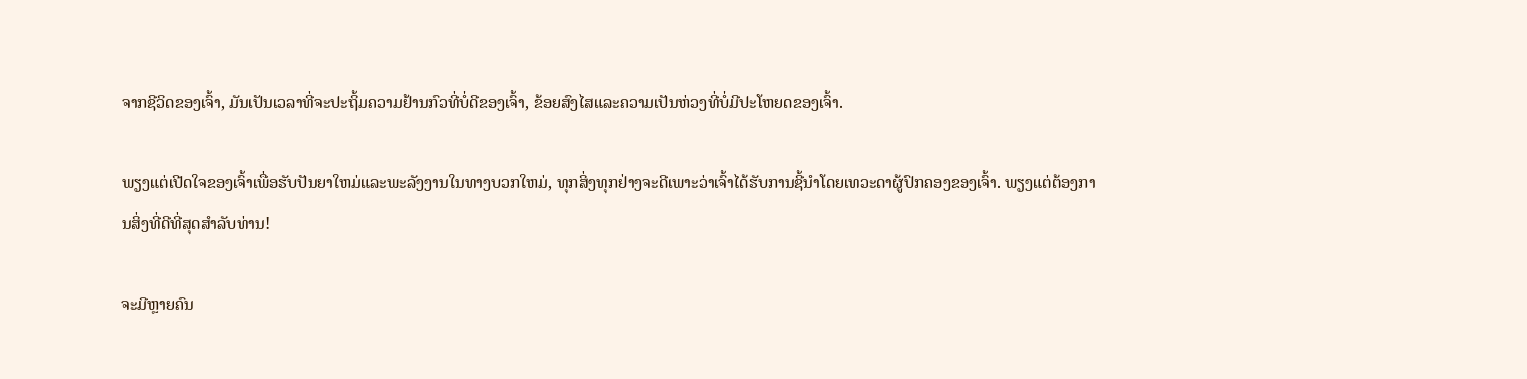ຈາກຊີວິດຂອງເຈົ້າ, ມັນເປັນເວລາທີ່ຈະປະຖິ້ມຄວາມຢ້ານກົວທີ່ບໍ່ດີຂອງເຈົ້າ, ຂ້ອຍສົງໄສແລະຄວາມເປັນຫ່ວງທີ່ບໍ່ມີປະໂຫຍດຂອງເຈົ້າ.

ພຽງແຕ່ເປີດໃຈຂອງເຈົ້າເພື່ອຮັບປັນຍາໃຫມ່ແລະພະລັງງານໃນທາງບວກໃຫມ່, ທຸກສິ່ງທຸກຢ່າງຈະດີເພາະວ່າເຈົ້າໄດ້ຮັບການຊີ້ນໍາໂດຍເທວະດາຜູ້ປົກຄອງຂອງເຈົ້າ. ພຽງແຕ່ຕ້ອງການສິ່ງທີ່ດີທີ່ສຸດສໍາລັບທ່ານ!

ຈະມີຫຼາຍຄົນ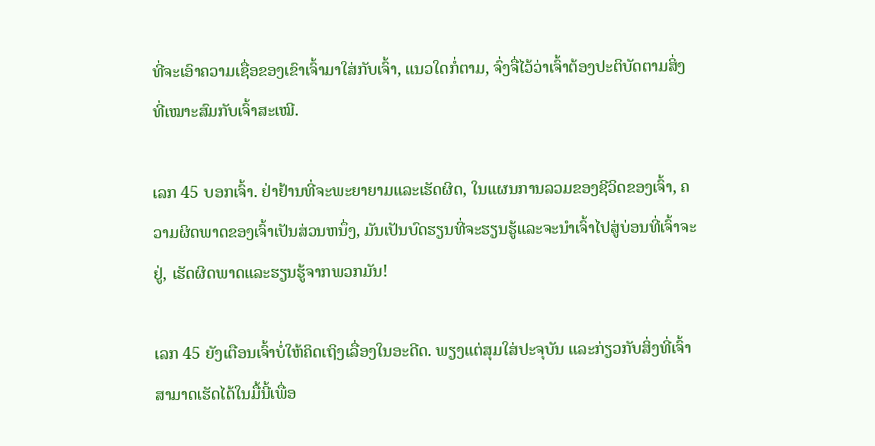ທີ່ຈະເອົາຄວາມເຊື່ອຂອງເຂົາເຈົ້າມາໃສ່ກັບເຈົ້າ, ແນວໃດກໍ່ຕາມ, ຈົ່ງຈື່ໄວ້ວ່າເຈົ້າຕ້ອງປະຕິບັດຕາມສິ່ງທີ່ເໝາະສົມກັບເຈົ້າສະເໝີ.

ເລກ 45 ບອກເຈົ້າ. ຢ່າຢ້ານທີ່ຈະພະຍາຍາມແລະເຮັດຜິດ, ໃນແຜນການລວມຂອງຊີວິດຂອງເຈົ້າ, ຄວາມຜິດພາດຂອງເຈົ້າເປັນສ່ວນຫນຶ່ງ, ມັນເປັນບົດຮຽນທີ່ຈະຮຽນຮູ້ແລະຈະນໍາເຈົ້າໄປສູ່ບ່ອນທີ່ເຈົ້າຈະຢູ່, ເຮັດຜິດພາດແລະຮຽນຮູ້ຈາກພວກມັນ!

ເລກ 45 ຍັງເຕືອນເຈົ້າບໍ່ໃຫ້ຄິດເຖິງເລື່ອງໃນອະດີດ. ພຽງແຕ່ສຸມໃສ່ປະຈຸບັນ ແລະກ່ຽວກັບສິ່ງທີ່ເຈົ້າສາມາດເຮັດໄດ້ໃນມື້ນີ້ເພື່ອ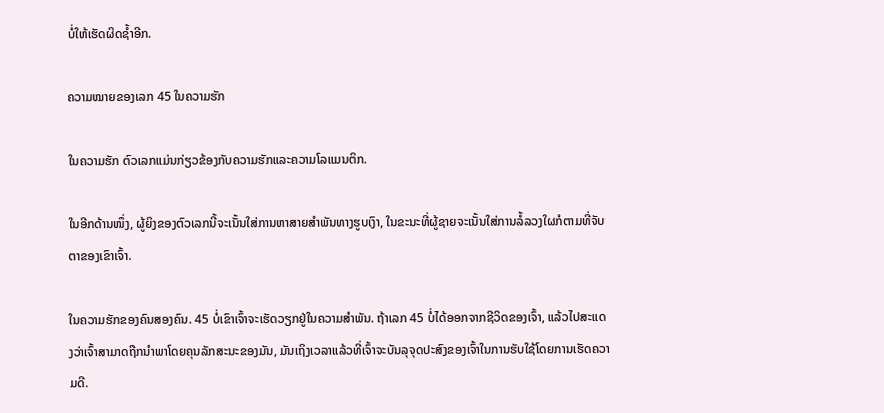ບໍ່ໃຫ້ເຮັດຜິດຊໍ້າອີກ.

ຄວາມໝາຍຂອງເລກ 45 ໃນຄວາມຮັກ

ໃນຄວາມຮັກ ຕົວເລກແມ່ນກ່ຽວຂ້ອງກັບຄວາມຮັກແລະຄວາມໂລແມນຕິກ.

ໃນອີກດ້ານໜຶ່ງ, ຜູ້ຍິງຂອງຕົວເລກນີ້ຈະເນັ້ນໃສ່ການຫາສາຍສຳພັນທາງຮູບເງົາ, ໃນຂະນະທີ່ຜູ້ຊາຍຈະເນັ້ນໃສ່ການລໍ້ລວງໃຜກໍຕາມທີ່ຈັບຕາຂອງເຂົາເຈົ້າ.

ໃນຄວາມຮັກຂອງຄົນສອງຄົນ. 45 ບໍ່ເຂົາເຈົ້າຈະເຮັດວຽກຢູ່ໃນຄວາມສໍາພັນ. ຖ້າເລກ 45 ບໍ່ໄດ້ອອກຈາກຊີວິດຂອງເຈົ້າ, ແລ້ວໄປສະແດງວ່າເຈົ້າສາມາດຖືກນໍາພາໂດຍຄຸນລັກສະນະຂອງມັນ, ມັນເຖິງເວລາແລ້ວທີ່ເຈົ້າຈະບັນລຸຈຸດປະສົງຂອງເຈົ້າໃນການຮັບໃຊ້ໂດຍການເຮັດຄວາມດີ.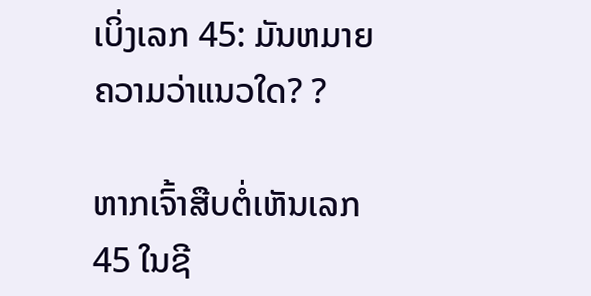ເບິ່ງເລກ 45: ມັນຫມາຍຄວາມວ່າແນວໃດ? ?

ຫາກເຈົ້າສືບຕໍ່ເຫັນເລກ 45 ໃນຊີ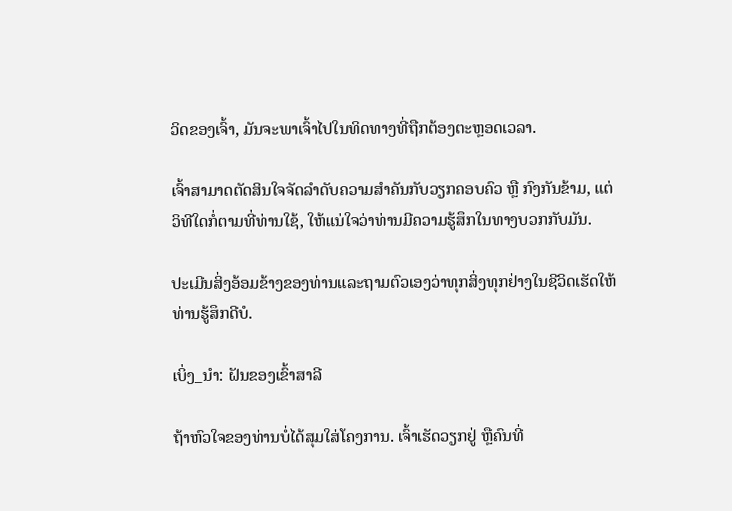ວິດຂອງເຈົ້າ, ມັນຈະພາເຈົ້າໄປໃນທິດທາງທີ່ຖືກຕ້ອງຕະຫຼອດເວລາ.

ເຈົ້າສາມາດຕັດສິນໃຈຈັດລຳດັບຄວາມສຳຄັນກັບວຽກຄອບຄົວ ຫຼື ກົງກັນຂ້າມ, ແຕ່ ວິທີໃດກໍ່ຕາມທີ່ທ່ານໃຊ້, ໃຫ້ແນ່ໃຈວ່າທ່ານມີຄວາມຮູ້ສຶກໃນທາງບວກກັບມັນ.

ປະເມີນສິ່ງອ້ອມຂ້າງຂອງທ່ານແລະຖາມຕົວເອງວ່າທຸກສິ່ງທຸກຢ່າງໃນຊີວິດເຮັດໃຫ້ທ່ານຮູ້ສຶກດີບໍ.

ເບິ່ງ_ນຳ: ຝັນຂອງເຂົ້າສາລີ

ຖ້າຫົວໃຈຂອງທ່ານບໍ່ໄດ້ສຸມໃສ່ໂຄງການ. ເຈົ້າເຮັດວຽກຢູ່ ຫຼືຄົນທີ່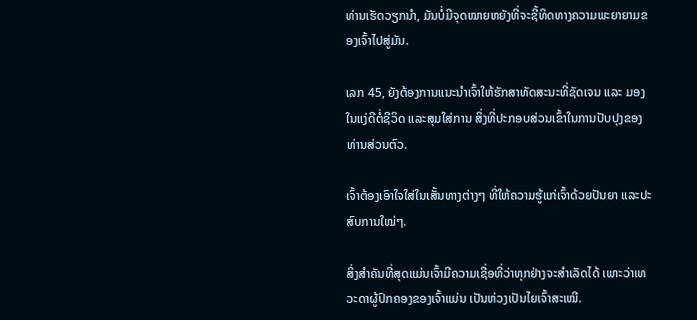ທ່ານເຮັດວຽກນຳ, ມັນບໍ່ມີຈຸດໝາຍຫຍັງທີ່ຈະຊີ້ທິດທາງຄວາມພະຍາຍາມຂອງເຈົ້າໄປສູ່ມັນ.

ເລກ 45, ຍັງຕ້ອງການແນະນຳເຈົ້າໃຫ້ຮັກສາທັດສະນະທີ່ຊັດເຈນ ແລະ ມອງໃນແງ່ດີຕໍ່ຊີວິດ ແລະສຸມໃສ່ການ ສິ່ງທີ່ປະກອບສ່ວນເຂົ້າໃນການປັບປຸງຂອງທ່ານສ່ວນຕົວ.

ເຈົ້າຕ້ອງເອົາໃຈໃສ່ໃນເສັ້ນທາງຕ່າງໆ ທີ່ໃຫ້ຄວາມຮູ້ແກ່ເຈົ້າດ້ວຍປັນຍາ ແລະປະສົບການໃໝ່ໆ.

ສິ່ງສຳຄັນທີ່ສຸດແມ່ນເຈົ້າມີຄວາມເຊື່ອທີ່ວ່າທຸກຢ່າງຈະສຳເລັດໄດ້ ເພາະວ່າເທວະດາຜູ້ປົກຄອງຂອງເຈົ້າແມ່ນ ເປັນຫ່ວງເປັນໄຍເຈົ້າສະເໝີ.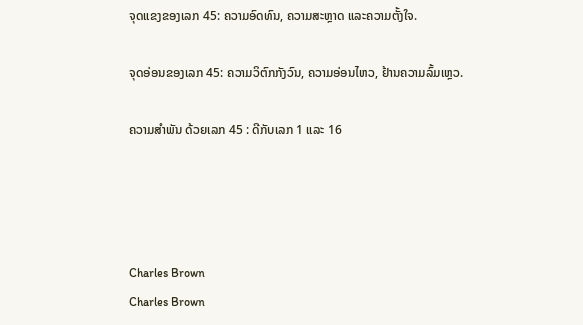ຈຸດແຂງຂອງເລກ 45: ຄວາມອົດທົນ, ຄວາມສະຫຼາດ ແລະຄວາມຕັ້ງໃຈ.

ຈຸດອ່ອນຂອງເລກ 45: ຄວາມວິຕົກກັງວົນ, ຄວາມອ່ອນໄຫວ, ຢ້ານຄວາມລົ້ມເຫຼວ.

ຄວາມສຳພັນ ດ້ວຍເລກ 45 : ດີກັບເລກ 1 ແລະ 16




Charles Brown
Charles Brown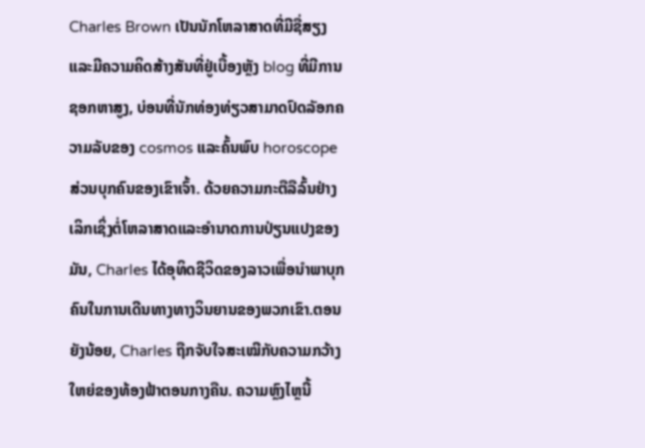Charles Brown ເປັນນັກໂຫລາສາດທີ່ມີຊື່ສຽງແລະມີຄວາມຄິດສ້າງສັນທີ່ຢູ່ເບື້ອງຫຼັງ blog ທີ່ມີການຊອກຫາສູງ, ບ່ອນທີ່ນັກທ່ອງທ່ຽວສາມາດປົດລັອກຄວາມລັບຂອງ cosmos ແລະຄົ້ນພົບ horoscope ສ່ວນບຸກຄົນຂອງເຂົາເຈົ້າ. ດ້ວຍຄວາມກະຕືລືລົ້ນຢ່າງເລິກເຊິ່ງຕໍ່ໂຫລາສາດແລະອໍານາດການປ່ຽນແປງຂອງມັນ, Charles ໄດ້ອຸທິດຊີວິດຂອງລາວເພື່ອນໍາພາບຸກຄົນໃນການເດີນທາງທາງວິນຍານຂອງພວກເຂົາ.ຕອນຍັງນ້ອຍ, Charles ຖືກຈັບໃຈສະເໝີກັບຄວາມກວ້າງໃຫຍ່ຂອງທ້ອງຟ້າຕອນກາງຄືນ. ຄວາມຫຼົງໄຫຼນີ້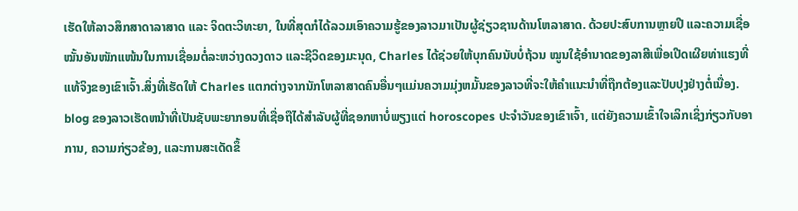ເຮັດໃຫ້ລາວສຶກສາດາລາສາດ ແລະ ຈິດຕະວິທະຍາ, ໃນທີ່ສຸດກໍໄດ້ລວມເອົາຄວາມຮູ້ຂອງລາວມາເປັນຜູ້ຊ່ຽວຊານດ້ານໂຫລາສາດ. ດ້ວຍປະສົບການຫຼາຍປີ ແລະຄວາມເຊື່ອໝັ້ນອັນໜັກແໜ້ນໃນການເຊື່ອມຕໍ່ລະຫວ່າງດວງດາວ ແລະຊີວິດຂອງມະນຸດ, Charles ໄດ້ຊ່ວຍໃຫ້ບຸກຄົນນັບບໍ່ຖ້ວນ ໝູນໃຊ້ອຳນາດຂອງລາສີເພື່ອເປີດເຜີຍທ່າແຮງທີ່ແທ້ຈິງຂອງເຂົາເຈົ້າ.ສິ່ງທີ່ເຮັດໃຫ້ Charles ແຕກຕ່າງຈາກນັກໂຫລາສາດຄົນອື່ນໆແມ່ນຄວາມມຸ່ງຫມັ້ນຂອງລາວທີ່ຈະໃຫ້ຄໍາແນະນໍາທີ່ຖືກຕ້ອງແລະປັບປຸງຢ່າງຕໍ່ເນື່ອງ. blog ຂອງລາວເຮັດຫນ້າທີ່ເປັນຊັບພະຍາກອນທີ່ເຊື່ອຖືໄດ້ສໍາລັບຜູ້ທີ່ຊອກຫາບໍ່ພຽງແຕ່ horoscopes ປະຈໍາວັນຂອງເຂົາເຈົ້າ, ແຕ່ຍັງຄວາມເຂົ້າໃຈເລິກເຊິ່ງກ່ຽວກັບອາການ, ຄວາມກ່ຽວຂ້ອງ, ແລະການສະເດັດຂຶ້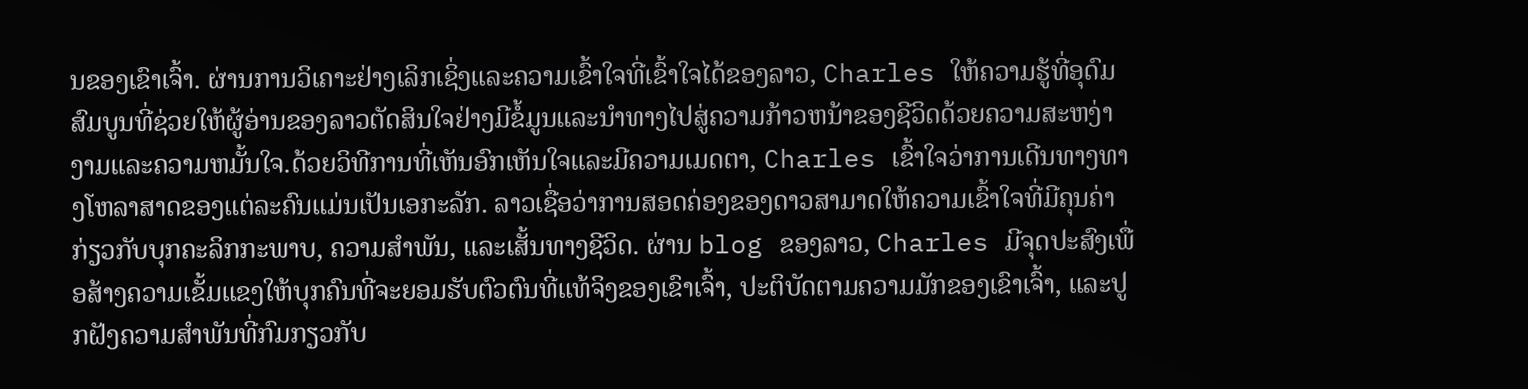ນຂອງເຂົາເຈົ້າ. ຜ່ານການວິເຄາະຢ່າງເລິກເຊິ່ງແລະຄວາມເຂົ້າໃຈທີ່ເຂົ້າໃຈໄດ້ຂອງລາວ, Charles ໃຫ້ຄວາມຮູ້ທີ່ອຸດົມສົມບູນທີ່ຊ່ວຍໃຫ້ຜູ້ອ່ານຂອງລາວຕັດສິນໃຈຢ່າງມີຂໍ້ມູນແລະນໍາທາງໄປສູ່ຄວາມກ້າວຫນ້າຂອງຊີວິດດ້ວຍຄວາມສະຫງ່າງາມແລະຄວາມຫມັ້ນໃຈ.ດ້ວຍວິທີການທີ່ເຫັນອົກເຫັນໃຈແລະມີຄວາມເມດຕາ, Charles ເຂົ້າໃຈວ່າການເດີນທາງທາງໂຫລາສາດຂອງແຕ່ລະຄົນແມ່ນເປັນເອກະລັກ. ລາວເຊື່ອວ່າການສອດຄ່ອງຂອງດາວສາມາດໃຫ້ຄວາມເຂົ້າໃຈທີ່ມີຄຸນຄ່າກ່ຽວກັບບຸກຄະລິກກະພາບ, ຄວາມສໍາພັນ, ແລະເສັ້ນທາງຊີວິດ. ຜ່ານ blog ຂອງລາວ, Charles ມີຈຸດປະສົງເພື່ອສ້າງຄວາມເຂັ້ມແຂງໃຫ້ບຸກຄົນທີ່ຈະຍອມຮັບຕົວຕົນທີ່ແທ້ຈິງຂອງເຂົາເຈົ້າ, ປະຕິບັດຕາມຄວາມມັກຂອງເຂົາເຈົ້າ, ແລະປູກຝັງຄວາມສໍາພັນທີ່ກົມກຽວກັບ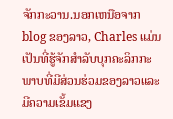ຈັກກະວານ.ນອກເຫນືອຈາກ blog ຂອງລາວ, Charles ແມ່ນເປັນທີ່ຮູ້ຈັກສໍາລັບບຸກຄະລິກກະພາບທີ່ມີສ່ວນຮ່ວມຂອງລາວແລະມີຄວາມເຂັ້ມແຂງ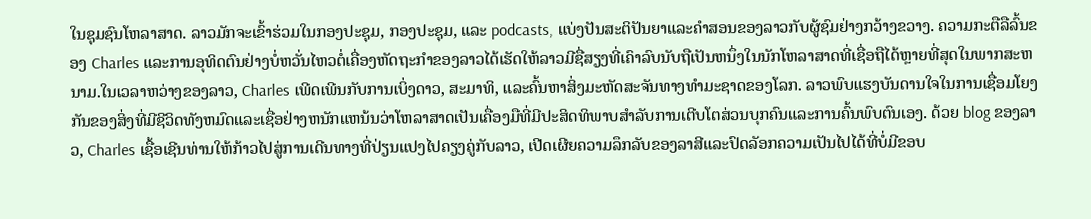ໃນຊຸມຊົນໂຫລາສາດ. ລາວມັກຈະເຂົ້າຮ່ວມໃນກອງປະຊຸມ, ກອງປະຊຸມ, ແລະ podcasts, ແບ່ງປັນສະຕິປັນຍາແລະຄໍາສອນຂອງລາວກັບຜູ້ຊົມຢ່າງກວ້າງຂວາງ. ຄວາມກະຕືລືລົ້ນຂອງ Charles ແລະການອຸທິດຕົນຢ່າງບໍ່ຫວັ່ນໄຫວຕໍ່ເຄື່ອງຫັດຖະກໍາຂອງລາວໄດ້ເຮັດໃຫ້ລາວມີຊື່ສຽງທີ່ເຄົາລົບນັບຖືເປັນຫນຶ່ງໃນນັກໂຫລາສາດທີ່ເຊື່ອຖືໄດ້ຫຼາຍທີ່ສຸດໃນພາກສະຫນາມ.ໃນເວລາຫວ່າງຂອງລາວ, Charles ເພີດເພີນກັບການເບິ່ງດາວ, ສະມາທິ, ແລະຄົ້ນຫາສິ່ງມະຫັດສະຈັນທາງທໍາມະຊາດຂອງໂລກ. ລາວພົບແຮງບັນດານໃຈໃນການເຊື່ອມໂຍງກັນຂອງສິ່ງທີ່ມີຊີວິດທັງຫມົດແລະເຊື່ອຢ່າງຫນັກແຫນ້ນວ່າໂຫລາສາດເປັນເຄື່ອງມືທີ່ມີປະສິດທິພາບສໍາລັບການເຕີບໂຕສ່ວນບຸກຄົນແລະການຄົ້ນພົບຕົນເອງ. ດ້ວຍ blog ຂອງລາວ, Charles ເຊື້ອເຊີນທ່ານໃຫ້ກ້າວໄປສູ່ການເດີນທາງທີ່ປ່ຽນແປງໄປຄຽງຄູ່ກັບລາວ, ເປີດເຜີຍຄວາມລຶກລັບຂອງລາສີແລະປົດລັອກຄວາມເປັນໄປໄດ້ທີ່ບໍ່ມີຂອບ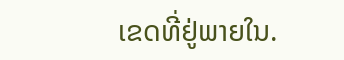ເຂດທີ່ຢູ່ພາຍໃນ.